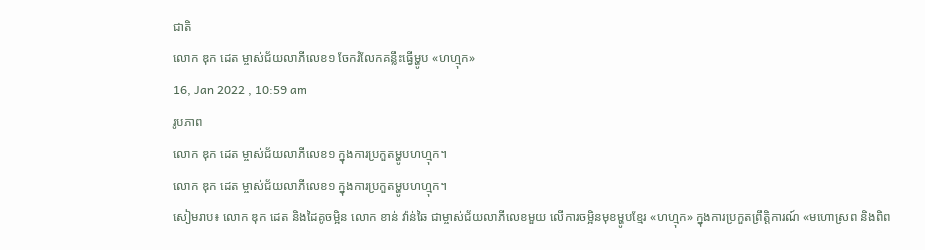ជាតិ
លោក ឌុក ដេត ម្ចាស់ជ័យលាភីលេខ១ ចែករំលែកគន្លឹះធ្វើម្ហូប «ហហ្មុក»
16, Jan 2022 , 10:59 am
រូបភាព
លោក ឌុក ដេត ម្ចាស់ជ័យលាភីលេខ១ ក្នុងការប្រកួតម្ហូបហហ្មុក។
លោក ឌុក ដេត ម្ចាស់ជ័យលាភីលេខ១ ក្នុងការប្រកួតម្ហូបហហ្មុក។
សៀមរាប៖ លោក ឌុក ដេត និងដៃគូចម្អិន លោក ខាន់ វ៉ាន់ឆៃ ជាម្ចាស់ជ័យលាភីលេខមួយ លើការចម្អិនមុខម្ហូបខ្មែរ «ហហ្មុក» ក្នុងការប្រកួតព្រឹត្តិការណ៍ «មហោស្រព និងពិព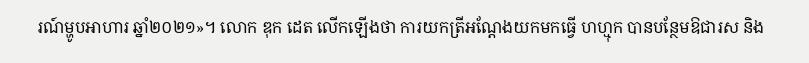រណ៍ម្ហូបអាហារ ឆ្នាំ២០២១»។ លោក ឌុក ដេត លើកឡើងថា ការយកត្រីអណ្ដែងយកមកធ្វើ ហហ្មុក បានបន្ថែមឱជារស និង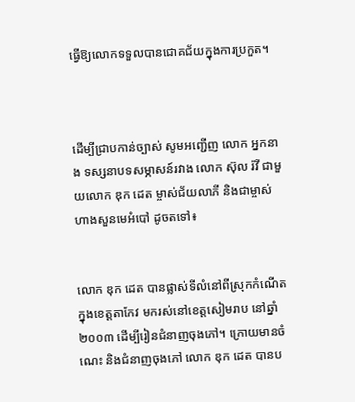ធ្វើឱ្យលោកទទួលបានជោគជ័យក្នុងការប្រកួត។



ដើម្បីជ្រាបកាន់ច្បាស់ សូមអញ្ជើញ លោក អ្នកនាង ទស្សនាបទសម្ភាសន៍រវាង លោក ស៊ុល រ៉វី ជាមួយលោក ឌុក ដេត ម្ចាស់ជ័យលាភី និងជាម្ចាស់ហាងសួនមេអំបៅ ដូចតទៅ៖


លោក ឌុក ដេត បានផ្លាស់ទីលំនៅពីស្រុកកំណើតក្នុងខេត្តតាកែវ មករស់នៅខេត្តសៀមរាប នៅឆ្នាំ២០០៣ ដើម្បីរៀនជំនាញចុងភៅ។ ក្រោយមានចំណេះ និងជំនាញចុងភៅ លោក ឌុក ដេត បានប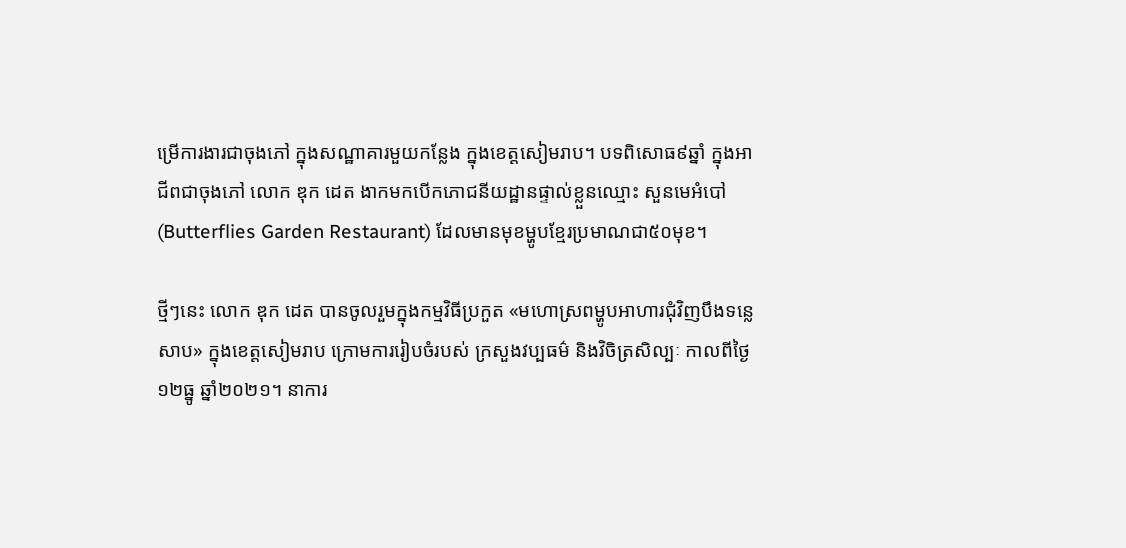ម្រើការងារជាចុងភៅ ក្នុងសណ្ឋាគារមួយកន្លែង ក្នុងខេត្តសៀមរាប។ បទពិសោធ៩ឆ្នាំ ក្នុងអាជីពជាចុងភៅ លោក ឌុក ដេត ងាកមកបើកភោជនីយដ្ឋានផ្ទាល់ខ្លួនឈ្មោះ សួនមេអំបៅ (Butterflies Garden Restaurant) ដែលមានមុខម្ហូបខ្មែរប្រមាណជា៥០មុខ។

ថ្មីៗនេះ លោក ឌុក ដេត បានចូលរួមក្នុងកម្មវិធីប្រកួត «មហោស្រពម្ហូបអាហារជុំវិញបឹងទន្លេសាប» ក្នុងខេត្តសៀមរាប ក្រោមការរៀបចំរបស់ ក្រសួងវប្បធម៌ និងវិចិត្រសិល្បៈ កាលពីថ្ងៃ១២ធ្នូ ឆ្នាំ២០២១។ នាការ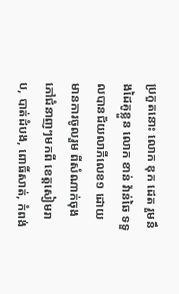ប្រកួតនោះ លោក ឌុក ដេត រួមនឹងដៃគូខ្លួន លោក ខាន់ វ៉ាន់ឆៃ ទទួលបានជ័យលាភីលេខ១ ដោយមានការចូលរួម ពីសំណាក់ចុងភៅជំនាញៗមកពី ខេត្តសៀមរាប, បាត់ដំបង, ពោធិ៍សាត់, កំពង់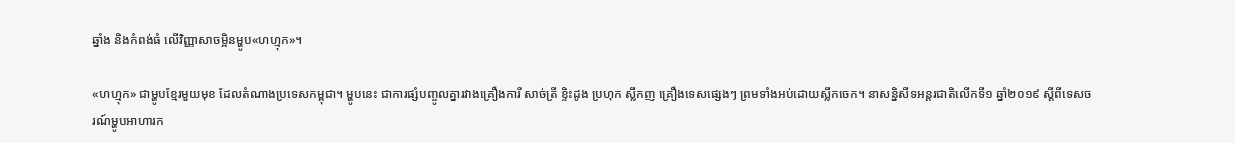ឆ្នាំង និងកំពង់ធំ លើវិញ្ញាសាចម្អិនម្ហូប«ហហ្មុក»។

«ហហ្មុក» ជាម្ហូបខ្មែរមួយមុខ ដែលតំណាងប្រទេសកម្ពុជា។ ម្ហូបនេះ ជាការផ្សំបញ្ចូលគ្នារវាងគ្រឿងការី សាច់ត្រី ខ្ទិះដូង ប្រហុក ស្លឹកញ គ្រឿងទេសផ្សេងៗ ព្រមទាំងអប់ដោយស្លឹកចេក។ នាសន្និសីទអន្តរជាតិលើកទី១ ឆ្នាំ២០១៩ ស្ដីពីទេសចរណ៍ម្ហូបអាហារក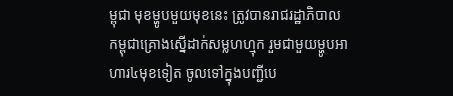ម្ពុជា មុខម្ហូបមួយមុខនេះ ត្រូវបានរាជរដ្ឋាភិបាលកម្ពុជាគ្រោងស្នើដាក់សម្លហហ្មុក រួមជាមួយម្ហូបអាហារ៤មុខទៀត ចូលទៅក្នុងបញ្ជីបេ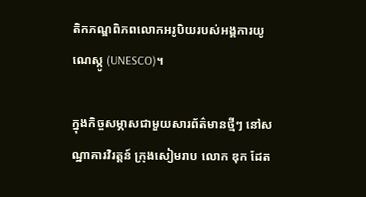តិកភណ្ឌពិភពលោកអរូបិយរបស់អង្គការយូណេស្កូ (UNESCO)។

ក្នុងកិច្ចសម្ភាសជាមួយសារព័ត៌មានថ្មីៗ នៅសណ្ឋាគារវិរត្តន៍ ក្រុងសៀមរាប លោក ឌុក ដែត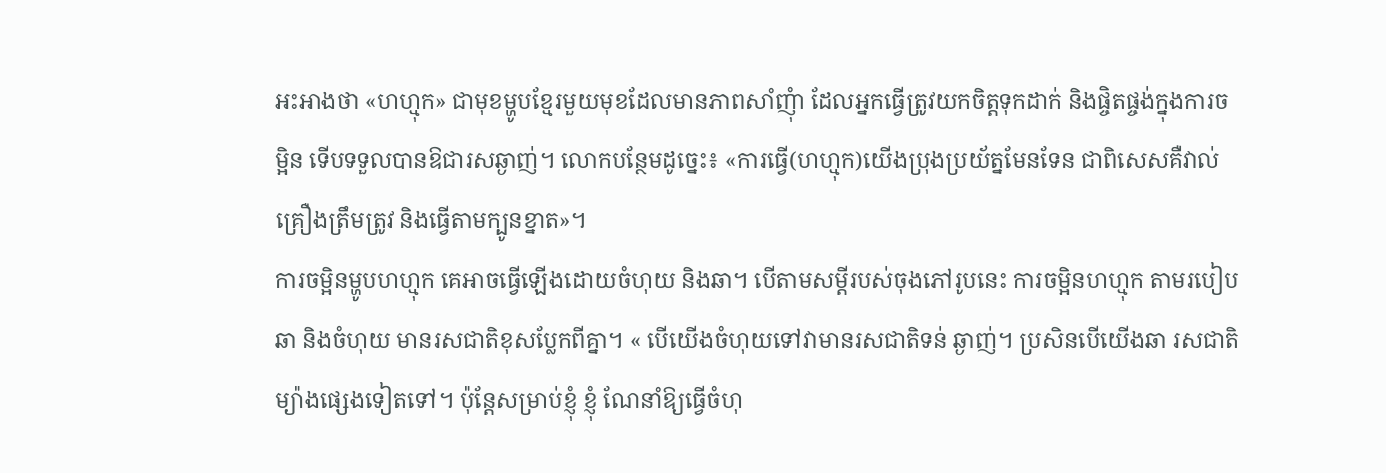អះអាងថា «ហហ្មុក» ជាមុខម្ហូបខ្មែរមួយមុខដែលមានភាពសាំញុំា ដែលអ្នកធ្វើត្រូវយកចិត្តទុកដាក់ និងផ្ចិតផ្ចង់ក្នុងការចម្អិន ទើបទទួលបានឱជារសឆ្ងាញ់។ លោកបន្ថែមដូច្នេះ៖ «ការធ្វើ(ហហ្មុក)យើងប្រុងប្រយ័ត្នមែនទែន ជាពិសេសគឺវាល់គ្រឿងត្រឹមត្រូវ និងធ្វើតាមក្បូនខ្នាត»។
ការចម្អិនម្ហូបហហ្មុក គេអាចធ្វើឡើងដោយចំហុយ និងឆា។ បើតាមសម្ដីរបស់ចុងភៅរូបនេះ ការចម្អិនហហ្មុក តាមរបៀបឆា និងចំហុយ មានរសជាតិខុសប្លែកពីគ្នា។ « បើយើងចំហុយទៅវាមានរសជាតិទន់ ឆ្ងាញ់។ ប្រសិនបើយើងឆា រសជាតិម្យ៉ាងផ្សេងទៀតទៅ។ ប៉ុន្តែសម្រាប់ខ្ញុំ ខ្ញុំ ណែនាំឱ្យធ្វើចំហុ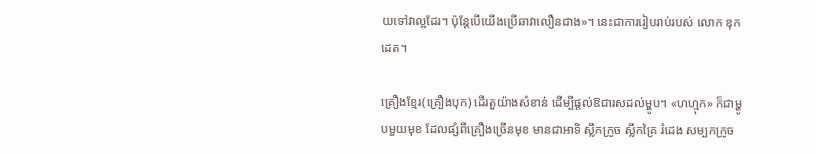យទៅវាល្អដែរ។ ប៉ុន្តែបើយើងប្រើឆាវាលឿនជាង»។ នេះជាការរៀបរាប់របស់ លោក ឌុក ដេត។

គ្រឿងខ្មែរ(គ្រឿងបុក) ដើរតួយ៉ាងសំខាន់ ដើម្បីផ្ដល់ឱជារសដល់ម្ហូប។ «ហហ្មុក» ក៏ជាម្ហូបមួយមុខ ដែលផ្សំពីគ្រឿងច្រើនមុខ មានជាអាទិ ស្លឹកក្រូច ស្លឹកគ្រៃ រំដេង សម្បកក្រូច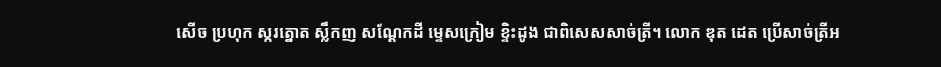សើច ប្រហុក ស្ករត្នោត ស្លឹកញ សណ្ដែកដី ម្ទេសក្រៀម ខ្ទិះដូង ជាពិសេសសាច់ត្រី។ លោក ឌុត ដេត ប្រើសាច់ត្រីអ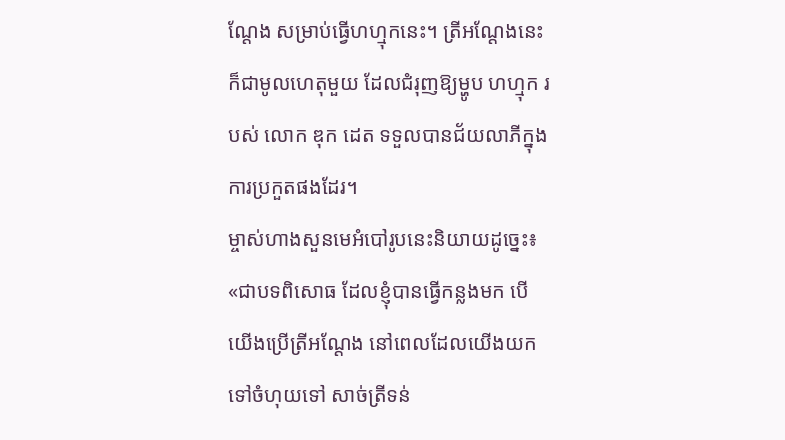ណ្តែង សម្រាប់ធ្វើហហ្មុកនេះ។ ត្រីអណ្ដែងនេះ ក៏ជាមូលហេតុមួយ ដែលជំរុញឱ្យម្ហូប ហហ្មុក របស់ លោក ឌុក ដេត ទទួលបានជ័យលាភីក្នុងការប្រកួតផងដែរ។
ម្ចាស់ហាងសួនមេអំបៅរូបនេះនិយាយដូច្នេះ៖ «ជាបទពិសោធ ដែលខ្ញុំបានធ្វើកន្លងមក បើយើងប្រើត្រីអណ្ដែង នៅពេលដែលយើងយកទៅចំហុយទៅ សាច់ត្រីទន់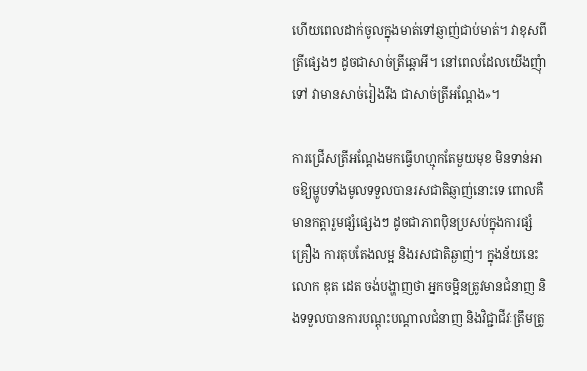ហើយពេលដាក់ចូលក្នុងមាត់ទៅឆ្ញាញ់ជាប់មាត់។ វាខុសពីត្រីផ្សេងៗ ដូចជាសាច់ត្រីឆ្ដោអី។ នៅពេលដែលយើងញុំាទៅ វាមានសាច់រៀងរឹង ជាសាច់ត្រីអណ្តែង»។

ការជ្រើសត្រីអណ្តែងមកធ្វើហហ្មុកតែមួយមុខ មិនទាន់អាចឱ្យម្ហូបទាំងមូលទទួលបានរសជាតិឆ្ញាញ់នោះទេ ពោលគឺមានកត្តារួមផ្សំផ្សេងៗ ដូចជាភាពប៉ិនប្រសប់ក្នុងការផ្សំគ្រឿង ការតុបតែងលម្អ និងរសជាតិឆ្ងាញ់។ ក្នុងន័យនេះ លោក ឌុត ដេត ចង់បង្ហាញថា អ្នកចម្អិនត្រូវមានជំនាញ និងទទួលបានការបណ្ដុះបណ្ដាលជំនាញ និងវិជ្ជាជីវៈត្រឹមត្រូ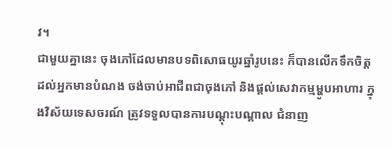វ។
ជាមួយគ្នានេះ ចុងភៅដែលមានបទពិសោធយូរឆ្នាំរូបនេះ ក៏បានលើកទឹកចិត្ត ដល់អ្នកមានបំណង ចង់ចាប់អាជីពជាចុងភៅ និងផ្ដល់សេវាកម្មម្ហូបអាហារ ក្នុងវិស័យទេសចរណ៍ ត្រូវទទួលបានការបណ្ដុះបណ្ដាល ជំនាញ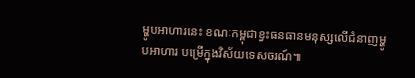ម្ហូបអាហារនេះ ខណៈកម្ពុជាខ្វះធនធានមនុស្សលើជំនាញម្ហូបអាហារ បម្រើក្នុងវិស័យទេសចរណ៍៕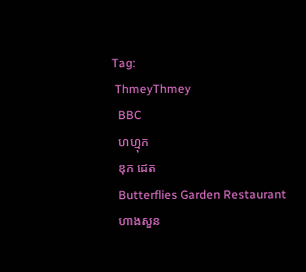Tag:
 ThmeyThmey
  BBC
  ហហ្មុក
  ឌុក ដេត
  Butterflies Garden Restaurant
  ហាងសួន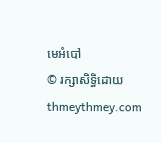មេអំបៅ
© រក្សាសិទ្ធិដោយ thmeythmey.com